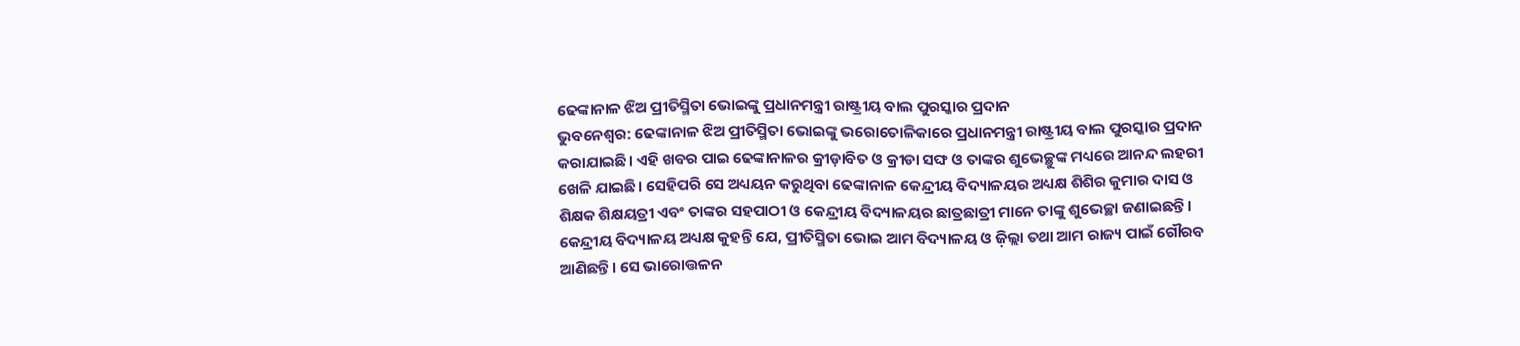ଢେଙ୍କାନାଳ ଝିଅ ପ୍ରୀତିସ୍ମିତା ଭୋଇଙ୍କୁ ପ୍ରଧାନମନ୍ତ୍ରୀ ରାଷ୍ଟ୍ରୀୟ ବାଲ ପୁରସ୍କାର ପ୍ରଦାନ
ଭୁବନେଶ୍ଵର: ଢେଙ୍କାନାଳ ଝିଅ ପ୍ରୀତିସ୍ମିତା ଭୋଇଙ୍କୁ ଭରୋତୋଳିକାରେ ପ୍ରଧାନମନ୍ତ୍ରୀ ରାଷ୍ଟ୍ରୀୟ ବାଲ ପୁରସ୍କାର ପ୍ରଦାନ କରାଯାଇଛି। ଏହି ଖବର ପାଇ ଢେଙ୍କାନାଳର କ୍ରୀଡ଼ାବିତ ଓ କ୍ରୀଡା ସଙ୍ଘ ଓ ତାଙ୍କର ଶୁଭେଚ୍ଛୁଙ୍କ ମଧ୍ୟରେ ଆନନ୍ଦ ଲହରୀ ଖେଳି ଯାଇଛି। ସେହିପରି ସେ ଅଧ୍ୟୟନ କରୁଥିବା ଢେଙ୍କାନାଳ କେନ୍ଦ୍ରୀୟ ବିଦ୍ୟାଳୟର ଅଧ୍ୟକ୍ଷ ଶିଶିର କୁମାର ଦାସ ଓ ଶିକ୍ଷକ ଶିକ୍ଷୟତ୍ରୀ ଏବଂ ତାଙ୍କର ସହପାଠୀ ଓ କେନ୍ଦ୍ରୀୟ ବିଦ୍ୟାଳୟର ଛାତ୍ରଛାତ୍ରୀ ମାନେ ତାଙ୍କୁ ଶୁଭେଚ୍ଛା ଜଣାଇଛନ୍ତି। କେନ୍ଦ୍ରୀୟ ବିଦ୍ୟାଳୟ ଅଧ୍ୟକ୍ଷ କୁହନ୍ତି ଯେ, ପ୍ରୀତିସ୍ମିତା ଭୋଇ ଆମ ବିଦ୍ୟାଳୟ ଓ ଜ଼ିଲ୍ଲା ତଥା ଆମ ରାଜ୍ୟ ପାଇଁ ଗୌରବ ଆଣିଛନ୍ତି। ସେ ଭାରୋତ୍ତଳନ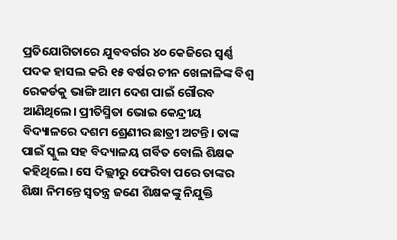ପ୍ରତିଯୋଗିତାରେ ଯୁବବର୍ଗର ୪୦ କେଜିରେ ସ୍ବର୍ଣ୍ଣ ପଦକ ହାସଲ କରି ୧୫ ବର୍ଷର ଚୀନ ଖେଳାଳିଙ୍କ ବିଶ୍ୱ ରେକର୍ଡକୁ ଭାଙ୍ଗି ଆମ ଦେଶ ପାଇଁ ଗୌରବ ଆଣିଥିଲେ। ପ୍ରୀତିସ୍ମିତା ଭୋଇ କେନ୍ଦ୍ରୀୟ ବିଦ୍ୟାଳରେ ଦଶମ ଶ୍ରେଣୀର ଛାତ୍ରୀ ଅଟନ୍ତି। ତାଙ୍କ ପାଇଁ ସ୍କୁଲ ସହ ବିଦ୍ୟାଳୟ ଗର୍ବିତ ବୋଲି ଶିକ୍ଷକ କହିଥିଲେ। ସେ ଦିଲ୍ଲୀରୁ ଫେରିବା ପରେ ତାଙ୍କର ଶିକ୍ଷା ନିମନ୍ତେ ସ୍ୱତନ୍ତ୍ର ଜଣେ ଶିକ୍ଷକଙ୍କୁ ନିଯୁକ୍ତି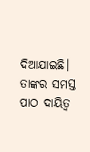ଦିଆଯାଇଛି। ତାଙ୍କର ସମସ୍ତ ପାଠ ଦାୟିତ୍ୱ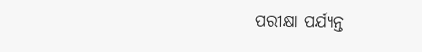ପରୀକ୍ଷା ପର୍ଯ୍ୟନ୍ତ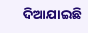ଦିଆଯାଇଛି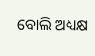ବୋଲି ଅଧ୍ୟକ୍ଷ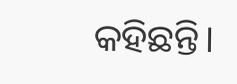କହିଛନ୍ତି।